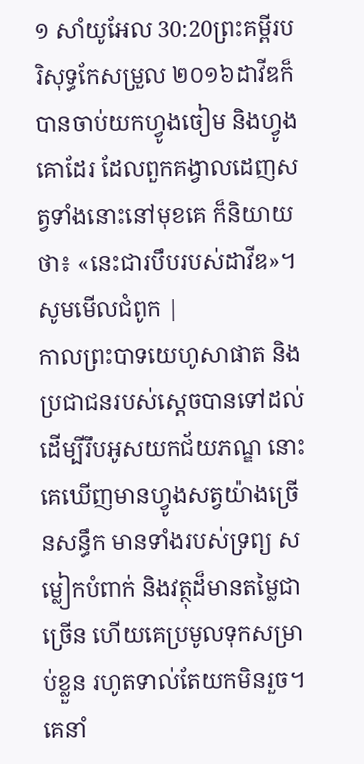១ សាំយូអែល 30:20ព្រះគម្ពីរបរិសុទ្ធកែសម្រួល ២០១៦ដាវីឌក៏បានចាប់យកហ្វូងចៀម និងហ្វូងគោដែរ ដែលពួកគង្វាលដេញសត្វទាំងនោះនៅមុខគេ ក៏និយាយថា៖ «នេះជារបឹបរបស់ដាវីឌ»។ សូមមើលជំពូក |
កាលព្រះបាទយេហូសាផាត និងប្រជាជនរបស់ស្ដេចបានទៅដល់ ដើម្បីរឹបអូសយកជ័យភណ្ឌ នោះគេឃើញមានហ្វូងសត្វយ៉ាងច្រើនសន្ធឹក មានទាំងរបស់ទ្រព្យ សម្លៀកបំពាក់ និងវត្ថុដ៏មានតម្លៃជាច្រើន ហើយគេប្រមូលទុកសម្រាប់ខ្លួន រហូតទាល់តែយកមិនរួច។ គេនាំ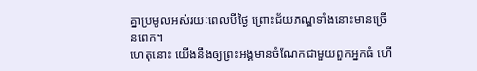គ្នាប្រមូលអស់រយៈពេលបីថ្ងៃ ព្រោះជ័យភណ្ឌទាំងនោះមានច្រើនពេក។
ហេតុនោះ យើងនឹងឲ្យព្រះអង្គមានចំណែកជាមួយពួកអ្នកធំ ហើ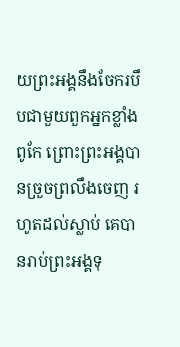យព្រះអង្គនឹងចែករបឹបជាមួយពួកអ្នកខ្លាំងពូកែ ព្រោះព្រះអង្គបានច្រួចព្រលឹងចេញ រហូតដល់ស្លាប់ គេបានរាប់ព្រះអង្គទុ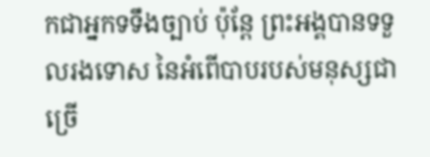កជាអ្នកទទឹងច្បាប់ ប៉ុន្តែ ព្រះអង្គបានទទួលរងទោស នៃអំពើបាបរបស់មនុស្សជាច្រើ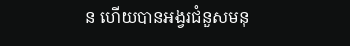ន ហើយបានអង្វរជំនួសមនុ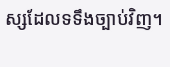ស្សដែលទទឹងច្បាប់វិញ។